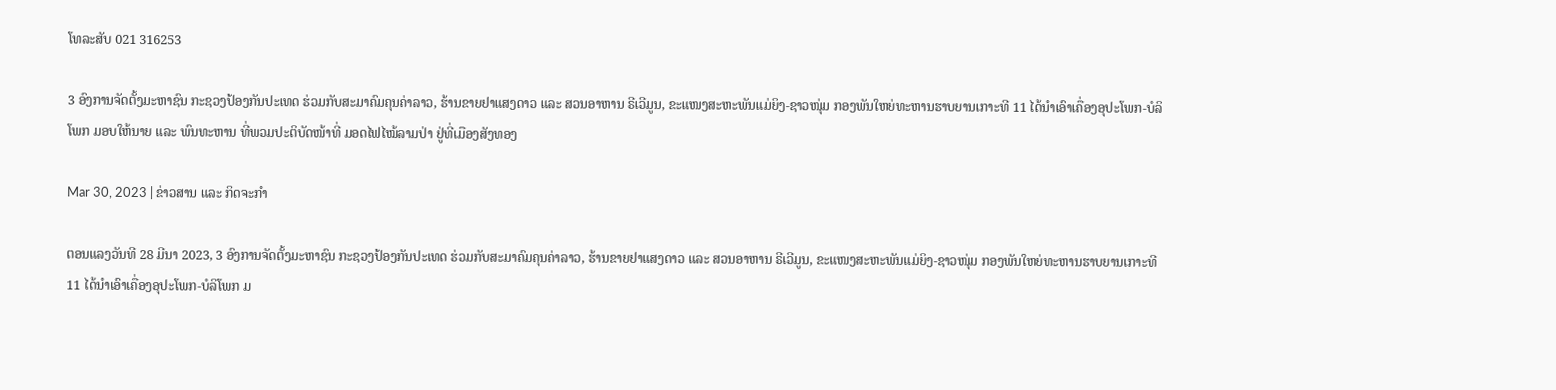ໂທລະສັບ 021 316253

3 ອົງການຈັດຕັ້ງມະຫາຊົນ ກະຊວງປ້ອງກັນປະເທດ ຮ່ວມກັບສະມາຄົມຄຸນຄ່າລາວ, ຮ້ານຂາຍຢາແສງດາວ ແລະ ສວນອາຫານ ຣີເວີມູນ, ຂະແໜງສະຫະພັນແມ່ຍິງ-ຊາວໜຸ່ມ ກອງພັນໃຫຍ່ທະຫານຮາບຍານເກາະທີ 11 ໄດ້ນໍາເອົາເຄື່ອງອຸປະໂພກ-ບໍລິໂພກ ມອບໃຫ້ນາຍ ແລະ ພົນທະຫານ ທີ່ພວມປະຕິບັດໜ້າທີ່ ມອດໄຟໄໝ້ລາມປ່າ ຢູ່ທີ່ເມືອງສັງທອງ

Mar 30, 2023 | ຂ່າວສານ ແລະ ກິດຈະກຳ

ຕອນແລງວັນທີ 28 ມີນາ 2023, 3 ອົງການຈັດຕັ້ງມະຫາຊົນ ກະຊວງປ້ອງກັນປະເທດ ຮ່ວມກັບສະມາຄົມຄຸນຄ່າລາວ, ຮ້ານຂາຍຢາແສງດາວ ແລະ ສວນອາຫານ ຣີເວີມູນ, ຂະແໜງສະຫະພັນແມ່ຍິງ-ຊາວໜຸ່ມ ກອງພັນໃຫຍ່ທະຫານຮາບຍານເກາະທີ 11 ໄດ້ນໍາເອົາເຄື່ອງອຸປະໂພກ-ບໍລິໂພກ ມ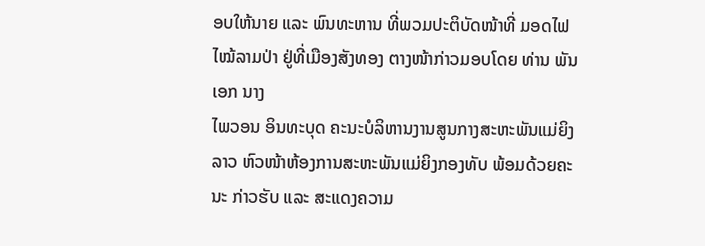ອບໃຫ້ນາຍ ແລະ ພົນທະຫານ ທີ່ພວມປະຕິບັດໜ້າທີ່ ມອດໄຟໄໝ້ລາມປ່າ ຢູ່ທີ່ເມືອງສັງທອງ ຕາງໜ້າກ່າວມອບໂດຍ ທ່ານ ພັນເອກ ນາງ
ໄພວອນ ອິນທະບຸດ ຄະນະບໍລິຫານງານສູນກາງສະຫະພັນແມ່ຍິງລາວ ຫົວໜ້າຫ້ອງການສະຫະພັນແມ່ຍິງກອງທັບ ພ້ອມດ້ວຍຄະນະ ກ່າວຮັບ ແລະ ສະແດງຄວາມ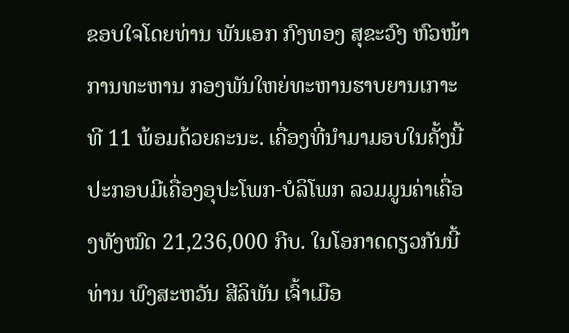ຂອບໃຈໂດຍທ່ານ ພັນເອກ ກົງທອງ ສຸຂະວົງ ຫົວໜ້າການທະຫານ ກອງພັນໃຫຍ່ທະຫານຮາບຍານເກາະທີ 11 ພ້ອມດ້ວຍຄະນະ. ເຄື່ອງທີ່ນໍາມາມອບໃນຄັ້ງນີ້ປະກອບມີເຄື່ອງອຸປະໂພກ-ບໍລິໂພກ ລວມມູນຄ່າເຄື່ອງທັງໝົດ 21,236,000 ກີບ. ໃນໂອກາດດຽວກັນນີ້ ທ່ານ ພົງສະຫວັນ ສີລິພັນ ເຈົ້າເມືອ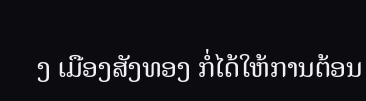ງ ເມືອງສັງທອງ ກໍ່ໄດ້ໃຫ້ການຕ້ອນ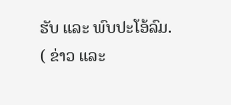ຮັບ ແລະ ພົບປະໂອ້ລົມ.
( ຂ່າວ ແລະ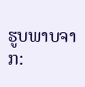ຮູບພາບຈາກ: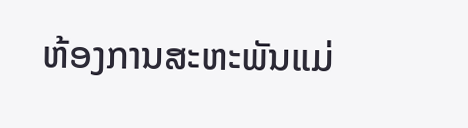ຫ້ອງການສະຫະພັນແມ່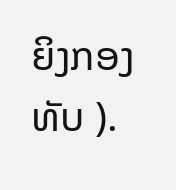ຍິງກອງທັບ ).